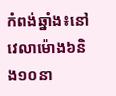កំពង់ឆ្នាំង៖នៅវេលាម៉ោង៦និង១០នា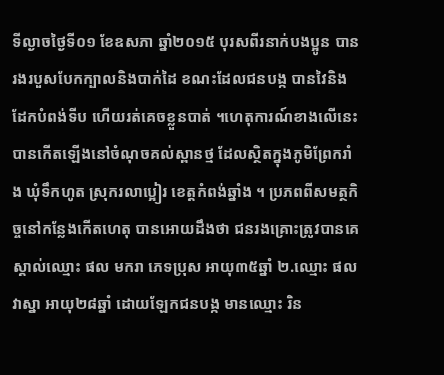ទីល្ងាចថ្ងៃទី០១ ខែឧសភា ឆ្នាំ២០១៥ បុរសពីរនាក់បងប្អូន បានរងរបួសបែកក្បាលនិងបាក់ដៃ ខណះដែលជនបង្ក បានវៃនិងដែកបំពង់ទីប ហើយរត់គេចខ្លួនបាត់ ។ហេតុការណ៍ខាងលើនេះ បានកើតឡើងនៅចំណុចគល់ស្ពានថ្ម ដែលស្ថិតក្នុងភូមិព្រែករាំង ឃុំទឹកហូត ស្រុករលាប្អៀរ ខេត្តកំពង់ឆ្នាំង ។ ប្រភពពីសមត្ថកិច្ចនៅកន្លែងកើតហេតុ បានអោយដឹងថា ជនរងគ្រោះត្រូវបានគេស្គាល់ឈ្មោះ ផល មករា ភេទប្រុស អាយុ៣៥ឆ្នាំ ២.ឈ្មោះ ផល វាស្នា អាយុ២៨ឆ្នាំ ដោយឡែកជនបង្ក មានឈ្មោះ រិន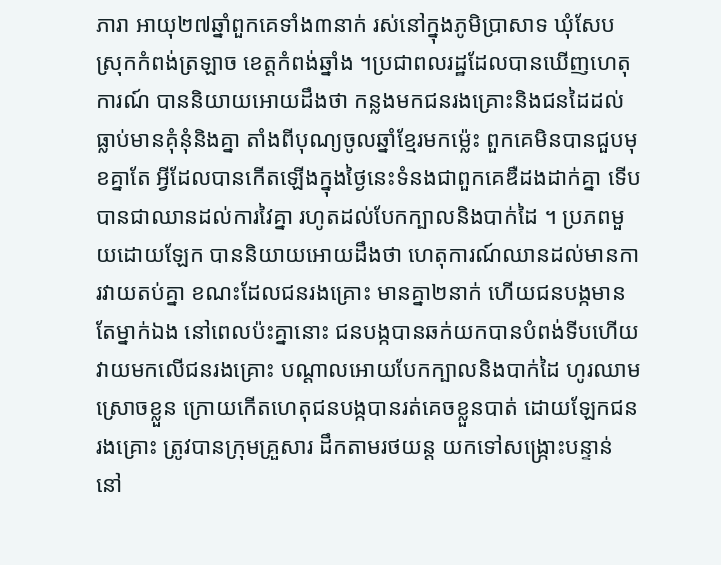ភារា អាយុ២៧ឆ្នាំពួកគេទាំង៣នាក់ រស់នៅក្នុងភូមិប្រាសាទ ឃុំសែប ស្រុកកំពង់ត្រឡាច ខេត្តកំពង់ឆ្នាំង ។ប្រជាពលរដ្ឋដែលបានឃើញហេតុការណ៍ បាននិយាយអោយដឹងថា កន្លងមកជនរងគ្រោះនិងជនដៃដល់ធ្លាប់មានគុំនុំនិងគ្នា តាំងពីបុណ្យចូលឆ្នាំខ្មែរមកម្ល៉េះ ពួកគេមិនបានជួបមុខគ្នាតែ អ្វីដែលបានកើតឡើងក្នុងថ្ងៃនេះទំនងជាពួកគេឌឺដងដាក់គ្នា ទើបបានជាឈានដល់ការវៃគ្នា រហូតដល់បែកក្បាលនិងបាក់ដៃ ។ ប្រភពមួយដោយឡែក បាននិយាយអោយដឹងថា ហេតុការណ៍ឈានដល់មានការវាយតប់គ្នា ខណះដែលជនរងគ្រោះ មានគ្នា២នាក់ ហើយជនបង្កមានតែម្នាក់ឯង នៅពេលប៉ះគ្នានោះ ជនបង្កបានឆក់យកបានបំពង់ទីបហើយវាយមកលើជនរងគ្រោះ បណ្តាលអោយបែកក្បាលនិងបាក់ដៃ ហូរឈាមស្រោចខ្លួន ក្រោយកើតហេតុជនបង្កបានរត់គេចខ្លួនបាត់ ដោយឡែកជនរងគ្រោះ ត្រូវបានក្រុមគ្រួសារ ដឹកតាមរថយន្ត យកទៅសង្ក្រោះបន្ទាន់ នៅ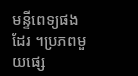មន្ទីពេទ្យផងដែរ ។ប្រភពមួយផ្សេ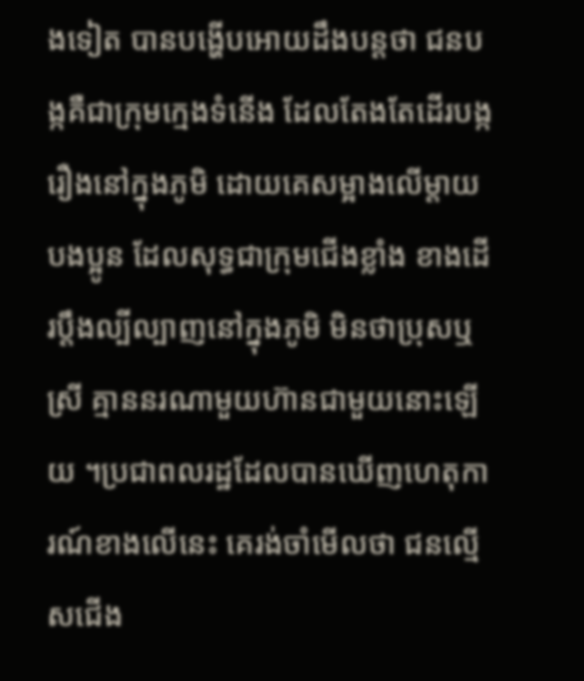ងទៀត បានបង្ហើបអោយដឹងបន្តថា ជនបង្កគឺជាក្រុមក្មេងទំនើង ដែលតែងតែដើរបង្ករឿងនៅក្នុងភូមិ ដោយគេសម្អាងលើម្តាយបងប្អូន ដែលសុទ្ធជាក្រុមជើងខ្លាំង ខាងដើរប្តឹងល្បីល្បាញនៅក្នុងភូមិ មិនថាប្រុសឬស្រី គ្មាននរណាមួយហ៊ានជាមួយនោះឡើយ ។ប្រជាពលរដ្ឋដែលបានឃើញហេតុការណ៍ខាងលើនេះ គេរង់ចាំមើលថា ជនល្មើសជើង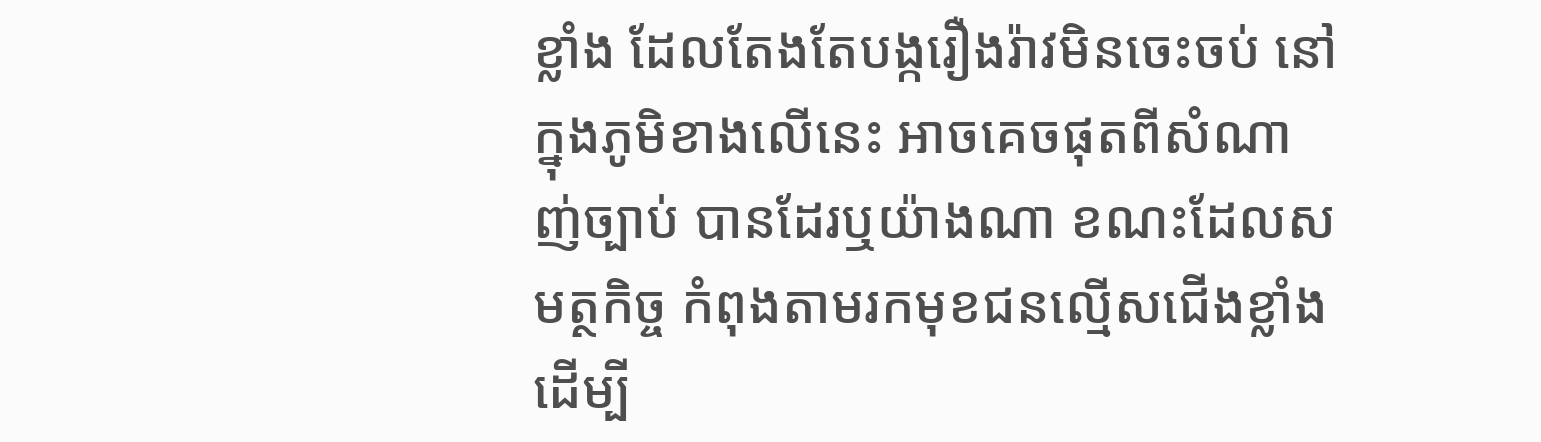ខ្លាំង ដែលតែងតែបង្ករឿងរ៉ាវមិនចេះចប់ នៅក្នុងភូមិខាងលើនេះ អាចគេចផុតពីសំណាញ់ច្បាប់ បានដែរឬយ៉ាងណា ខណះដែលសមត្ថកិច្ច កំពុងតាមរកមុខជនល្មើសជើងខ្លាំង ដើម្បី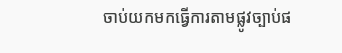ចាប់យកមកធ្វើការតាមផ្លូវច្បាប់ផ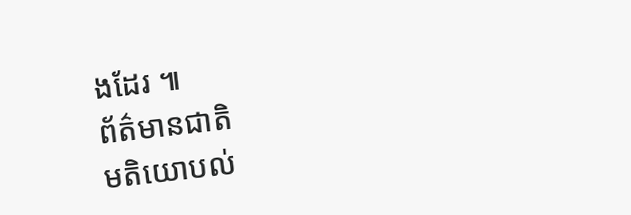ងដែរ ៕
ព័ត៌មានជាតិ
មតិយោបល់